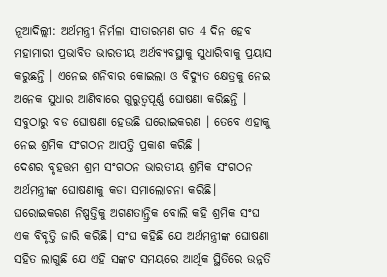ନୂଆଦିଲ୍ଲୀ: ଅର୍ଥମନ୍ତ୍ରୀ ନିର୍ମଳା ସୀତାରମଣ ଗତ 4 ଦିନ ହେବ ମହାମାରୀ ପ୍ରଭାବିତ ଭାରତୀୟ ଅର୍ଥବ୍ୟବସ୍ଥାକୁ ସୁଧାରିବାକୁ ପ୍ରୟାସ କରୁଛନ୍ତି । ଏନେଇ ଶନିବାର କୋଇଲା ଓ ବିଦ୍ୟୁତ କ୍ଷେତ୍ରକୁ ନେଇ ଅନେକ ସୁଧାର ଆଣିବାରେ ଗୁରୁତ୍ବପୂର୍ଣ୍ଣ ଘୋଷଣା କରିଛନ୍ତି । ସବୁଠାରୁ ବଡ ଘୋଷଣା ହେଉଛି ଘରୋଇକରଣ । ତେବେ ଏହାକୁ ନେଇ ଶ୍ରମିକ ସଂଗଠନ ଆପତ୍ତି ପ୍ରକାଶ କରିଛି ।
ଦେଶର ବୃହତ୍ତମ ଶ୍ରମ ସଂଗଠନ ଭାରତୀୟ ଶ୍ରମିକ ସଂଗଠନ ଅର୍ଥମନ୍ତ୍ରୀଙ୍କ ଘୋଷଣାକୁ କଡା ସମାଲୋଚନା କରିଛି। ଘରୋଇକରଣ ନିଷ୍ପତ୍ତିକୁ ଅଗଣତାନ୍ତ୍ରିକ ବୋଲି କହି ଶ୍ରମିକ ସଂଘ ଏକ ବିବୃତ୍ତି ଜାରି କରିଛି। ସଂଘ କହିଛି ଯେ ଅର୍ଥମନ୍ତ୍ରୀଙ୍କ ଘୋଷଣା ସହିତ ଲାଗୁଛି ଯେ ଏହି ସଙ୍କଟ ସମୟରେ ଆର୍ଥିକ ସ୍ଥିତିରେ ଉନ୍ନତି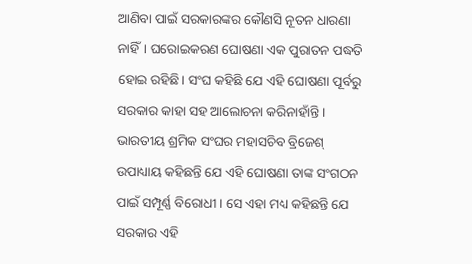ଆଣିବା ପାଇଁ ସରକାରଙ୍କର କୌଣସି ନୂତନ ଧାରଣା ନାହିଁ। ଘରୋଇକରଣ ଘୋଷଣା ଏକ ପୁରାତନ ପଦ୍ଧତି ହୋଇ ରହିଛି। ସଂଘ କହିଛି ଯେ ଏହି ଘୋଷଣା ପୂର୍ବରୁ ସରକାର କାହା ସହ ଆଲୋଚନା କରିନାହାଁନ୍ତି ।
ଭାରତୀୟ ଶ୍ରମିକ ସଂଘର ମହାସଚିବ ବ୍ରିଜେଶ୍ ଉପାଧ୍ୟାୟ କହିଛନ୍ତି ଯେ ଏହି ଘୋଷଣା ତାଙ୍କ ସଂଗଠନ ପାଇଁ ସମ୍ପୂର୍ଣ୍ଣ ବିରୋଧୀ। ସେ ଏହା ମଧ୍ୟ କହିଛନ୍ତି ଯେ ସରକାର ଏହି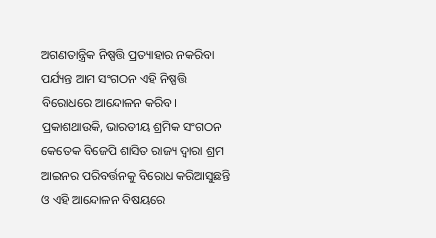ଅଗଣତାନ୍ତ୍ରିକ ନିଷ୍ପତ୍ତି ପ୍ରତ୍ୟାହାର ନକରିବା ପର୍ଯ୍ୟନ୍ତ ଆମ ସଂଗଠନ ଏହି ନିଷ୍ପତ୍ତି ବିରୋଧରେ ଆନ୍ଦୋଳନ କରିବ।
ପ୍ରକାଶଥାଉକି, ଭାରତୀୟ ଶ୍ରମିକ ସଂଗଠନ କେତେକ ବିଜେପି ଶାସିତ ରାଜ୍ୟ ଦ୍ବାରା ଶ୍ରମ ଆଇନର ପରିବର୍ତ୍ତନକୁ ବିରୋଧ କରିଆସୁଛନ୍ତି ଓ ଏହି ଆନ୍ଦୋଳନ ବିଷୟରେ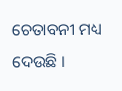ଚେତାବନୀ ମଧ୍ୟ ଦେଉଛି ।